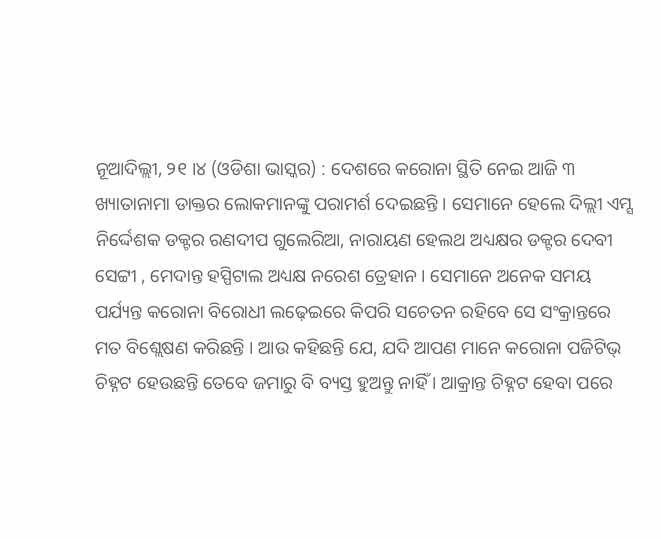ନୂଆଦିଲ୍ଲୀ, ୨୧ ।୪ (ଓଡିଶା ଭାସ୍କର) : ଦେଶରେ କରୋନା ସ୍ଥିତି ନେଇ ଆଜି ୩ ଖ୍ୟାତାନାମା ଡାକ୍ତର ଲୋକମାନଙ୍କୁ ପରାମର୍ଶ ଦେଇଛନ୍ତି । ସେମାନେ ହେଲେ ଦିଲ୍ଲୀ ଏମ୍ସ ନିର୍ଦ୍ଦେଶକ ଡକ୍ଟର ରଣଦୀପ ଗୁଲେରିଆ, ନାରାୟଣ ହେଲଥ ଅଧ୍ୟକ୍ଷର ଡକ୍ଟର ଦେବୀ ସେଟ୍ଟୀ , ମେଦାନ୍ତ ହସ୍ପିଟାଲ ଅଧ୍ୟକ୍ଷ ନରେଶ ତ୍ରେହାନ । ସେମାନେ ଅନେକ ସମୟ ପର୍ଯ୍ୟନ୍ତ କରୋନା ବିରୋଧୀ ଲଢ଼େଇରେ କିପରି ସଚେତନ ରହିବେ ସେ ସଂକ୍ରାନ୍ତରେ ମତ ବିଶ୍ଲେଷଣ କରିଛନ୍ତି । ଆଉ କହିଛନ୍ତି ଯେ, ଯଦି ଆପଣ ମାନେ କରୋନା ପଜିଟିଭ୍ ଚିହ୍ନଟ ହେଉଛନ୍ତି ତେବେ ଜମାରୁ ବି ବ୍ୟସ୍ତ ହୁଅନ୍ତୁ ନାହିଁ । ଆକ୍ରାନ୍ତ ଚିହ୍ନଟ ହେବା ପରେ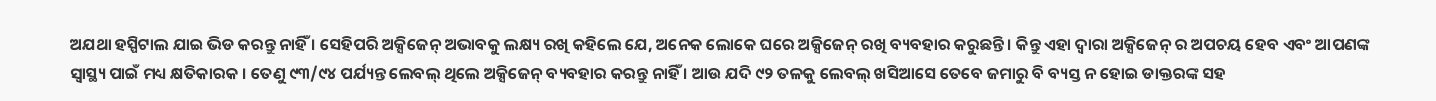ଅଯଥା ହସ୍ପିଟାଲ ଯାଇ ଭିଡ କରନ୍ତୁ ନାହିଁ । ସେହିପରି ଅକ୍ସିଜେନ୍ ଅଭାବକୁ ଲକ୍ଷ୍ୟ ରଖି କହିଲେ ଯେ, ଅନେକ ଲୋକେ ଘରେ ଅକ୍ସିଜେନ୍ ରଖି ବ୍ୟବହାର କରୁଛନ୍ତି । କିନ୍ତୁ ଏହା ଦ୍ୱାରା ଅକ୍ସିଜେନ୍ ର ଅପଚୟ ହେବ ଏବଂ ଆପଣଙ୍କ ସ୍ୱାସ୍ଥ୍ୟ ପାଇଁ ମଧ୍ୟ କ୍ଷତିକାରକ । ତେଣୁ ୯୩/୯୪ ପର୍ଯ୍ୟନ୍ତ ଲେବଲ୍ ଥିଲେ ଅକ୍ସିଜେନ୍ ବ୍ୟବହାର କରନ୍ତୁ ନାହିଁ । ଆଉ ଯଦି ୯୨ ତଳକୁ ଲେବଲ୍ ଖସିଆସେ ତେବେ ଜମାରୁ ବି ବ୍ୟସ୍ତ ନ ହୋଇ ଡାକ୍ତରଙ୍କ ସହ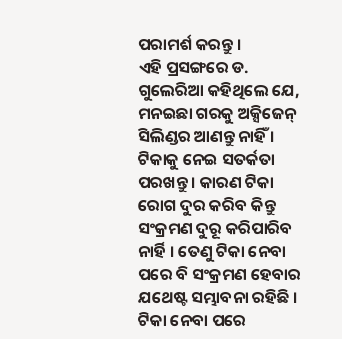ପରାମର୍ଶ କରନ୍ତୁ ।
ଏହି ପ୍ରସଙ୍ଗରେ ଡ. ଗୁଲେରିଆ କହିଥିଲେ ଯେ, ମନଇଛା ଗରକୁ ଅକ୍ସିଜେନ୍ ସିଲିଣ୍ଡର ଆଣନ୍ତୁ ନାହିଁ । ଟିକାକୁ ନେଇ ସତର୍କତା ପରଖନ୍ତୁ । କାରଣ ଟିକା ରୋଗ ଦୁର କରିବ କିନ୍ତୁ ସଂକ୍ରମଣ ଦୁରୂ କରିପାରିବ ନାର୍ହି । ତେଣୁ ଟିକା ନେବା ପରେ ବି ସଂକ୍ରମଣ ହେବାର ଯଥେଷ୍ଟ ସମ୍ଭାବନା ରହିଛି । ଟିକା ନେବା ପରେ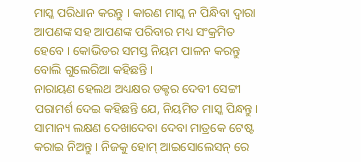ମାସ୍କ ପରିଧାନ କରନ୍ତୁ । କାରଣ ମାସ୍କ ନ ପିନ୍ଧିବା ଦ୍ୱାରା ଆପଣଙ୍କ ସହ ଆପଣଙ୍କ ପରିବାର ମଧ୍ୟ ସଂକ୍ରମିତ ହେବେ । କୋଭିଡର ସମସ୍ତ ନିୟମ ପାଳନ କରନ୍ତୁ ବୋଲି ଗୁଲେରିଆ କହିଛନ୍ତି ।
ନାରାୟଣ ହେଲଥ ଅଧ୍ୟକ୍ଷର ଡକ୍ଟର ଦେବୀ ସେଟ୍ଟୀ ପରାମର୍ଶ ଦେଇ କହିଛନ୍ତି ଯେ, ନିୟମିତ ମାସ୍କ ପିନ୍ଧନ୍ତୁ । ସାମାନ୍ୟ ଲକ୍ଷଣ ଦେଖାଦେବା ଦେବା ମାତ୍ରକେ ଟେଷ୍ଟ କରାଇ ନିଅନ୍ତୁ । ନିଜକୁ ହୋମ୍ ଆଇସୋଲେସନ୍ ରେ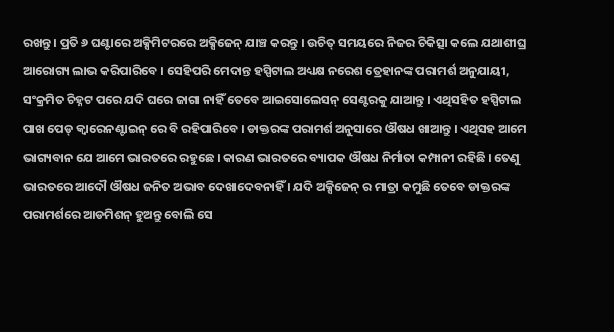ରଖନ୍ତୁ । ପ୍ରତି ୬ ଘଣ୍ଟାରେ ଅକ୍ସିମିଟରରେ ଅକ୍ସିଜେନ୍ ଯାଞ୍ଚ କରନ୍ତୁ । ଉଚିତ୍ ସମୟରେ ନିଜର ଚିକିତ୍ସା କଲେ ଯଥାଶୀଘ୍ର ଆରୋଗ୍ୟ ଲାଭ କରିପାରିବେ । ସେହିପରି ମେଦାନ୍ତ ହସ୍ପିଟାଲ ଅଧ୍ୟକ୍ଷ ନରେଶ ତ୍ରେହାନଙ୍କ ପରାମର୍ଶ ଅନୁଯାୟୀ, ସଂକ୍ରମିତ ଚିହ୍ନଟ ପରେ ଯଦି ଘରେ ଜାଗା ନାହିଁ ତେବେ ଆଇସୋଲେସନ୍ ସେଣ୍ଟରକୁ ଯାଆନ୍ତୁ । ଏଥିସହିତ ହସ୍ପିଟାଲ ପାଖ ପେଡ୍ କ୍ୱାରେନଣ୍ଟାଇନ୍ ରେ ବି ରହିପାରିବେ । ଡାକ୍ତରଙ୍କ ପରାମର୍ଶ ଅନୁସାରେ ଔଷଧ ଖାଆନ୍ତୁ । ଏଥିସହ ଆମେ ଭାଗ୍ୟବାନ ଯେ ଆମେ ଭାରତରେ ରହୁଛେ । କାରଣ ଭାରତରେ ବ୍ୟାପକ ଔଷଧ ନିର୍ମାତା କମ୍ପାନୀ ରହିଛି । ତେଣୁ ଭାରତରେ ଆଦୌ ଔଷଧ ଜନିତ ଅଭାବ ଦେଖାଦେବନାହିଁ । ଯଦି ଅକ୍ସିଜେନ୍ ର ମାତ୍ରା କମୁଛି ତେବେ ଡାକ୍ତରଙ୍କ ପରାମର୍ଶରେ ଆଡମିଶନ୍ ହୁଅନ୍ତୁ ବୋଲି ସେ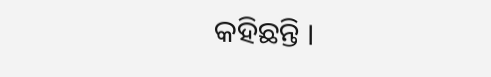କହିଛନ୍ତି ।